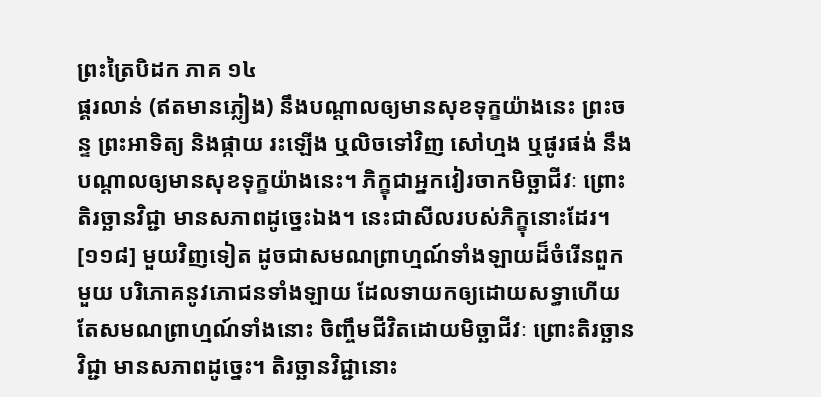ព្រះត្រៃបិដក ភាគ ១៤
ផ្គរលាន់ (ឥតមានភ្លៀង) នឹងបណ្តាលឲ្យមានសុខទុក្ខយ៉ាងនេះ ព្រះចន្ទ ព្រះអាទិត្យ និងផ្កាយ រះឡើង ឬលិចទៅវិញ សៅហ្មង ឬផូរផង់ នឹងបណ្តាលឲ្យមានសុខទុក្ខយ៉ាងនេះ។ ភិក្ខុជាអ្នកវៀរចាកមិច្ឆាជីវៈ ព្រោះតិរច្ឆានវិជ្ជា មានសភាពដូច្នេះឯង។ នេះជាសីលរបស់ភិក្ខុនោះដែរ។
[១១៨] មួយវិញទៀត ដូចជាសមណព្រាហ្មណ៍ទាំងឡាយដ៏ចំរើនពួកមួយ បរិភោគនូវភោជនទាំងឡាយ ដែលទាយកឲ្យដោយសទ្ធាហើយ តែសមណព្រាហ្មណ៍ទាំងនោះ ចិញ្ចឹមជីវិតដោយមិច្ឆាជីវៈ ព្រោះតិរច្ឆានវិជ្ជា មានសភាពដូច្នេះ។ តិរច្ឆានវិជ្ជានោះ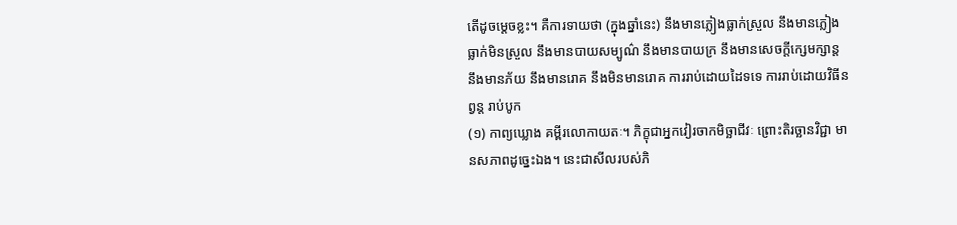តើដូចម្តេចខ្លះ។ គឺការទាយថា (ក្នុងឆ្នាំនេះ) នឹងមានភ្លៀងធ្លាក់ស្រួល នឹងមានភ្លៀងធ្លាក់មិនស្រួល នឹងមានបាយសម្បូណ៌ នឹងមានបាយក្រ នឹងមានសេចក្តីក្សេមក្សាន្ត នឹងមានភ័យ នឹងមានរោគ នឹងមិនមានរោគ ការរាប់ដោយដៃទទេ ការរាប់ដោយវិធីនព្វន្ត រាប់បូក
(១) កាព្យឃ្លោង គម្ពីរលោកាយតៈ។ ភិក្ខុជាអ្នកវៀរចាកមិច្ឆាជីវៈ ព្រោះតិរច្ឆានវិជ្ជា មានសភាពដូច្នេះឯង។ នេះជាសីលរបស់ភិ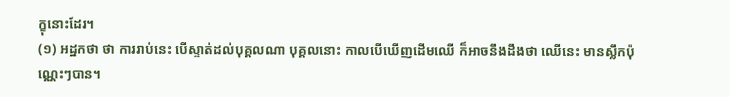ក្ខុនោះដែរ។
(១) អដ្ឋកថា ថា ការរាប់នេះ បើស្ទាត់ដល់បុគ្គលណា បុគ្គលនោះ កាលបើឃើញដើមឈើ ក៏អាចនឹងដឹងថា ឈើនេះ មានស្លឹកប៉ុណ្ណេះៗបាន។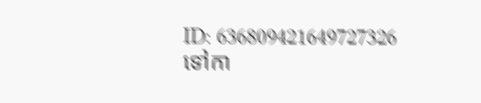ID: 636809421649727326
ទៅកា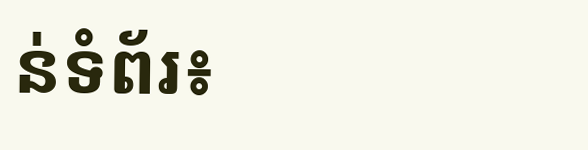ន់ទំព័រ៖